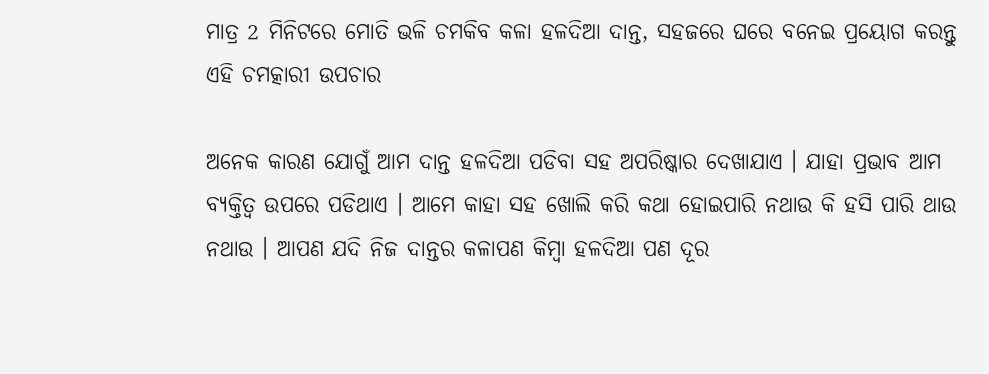ମାତ୍ର 2 ମିନିଟରେ ମୋତି ଭଳି ଚମକିବ କଳା ହଳଦିଆ ଦାନ୍ତ, ସହଜରେ ଘରେ ବନେଇ ପ୍ରୟୋଗ କରନ୍ତୁ ଏହି ଚମତ୍କାରୀ ଉପଚାର

ଅନେକ କାରଣ ଯୋଗୁଁ ଆମ ଦାନ୍ତ ହଳଦିଆ ପଡିବା ସହ ଅପରିଷ୍କାର ଦେଖାଯାଏ । ଯାହା ପ୍ରଭାବ ଆମ ବ୍ୟକ୍ତିତ୍ବ ଉପରେ ପଡିଥାଏ । ଆମେ କାହା ସହ ଖୋଲି କରି କଥା ହୋଇପାରି ନଥାଉ କି ହସି ପାରି ଥାଉ ନଥାଉ । ଆପଣ ଯଦି ନିଜ ଦାନ୍ତର କଳାପଣ କିମ୍ବା ହଳଦିଆ ପଣ ଦୂର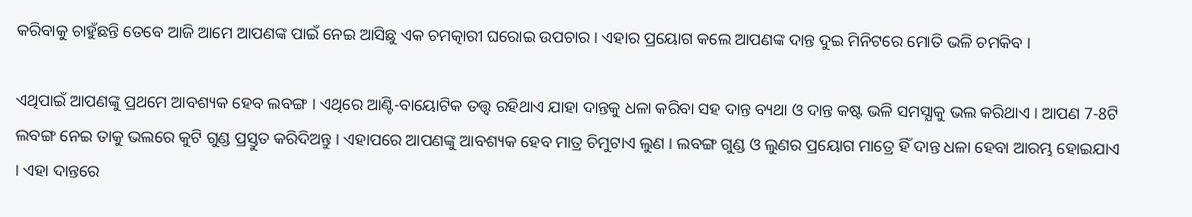କରିବାକୁ ଚାହୁଁଛନ୍ତି ତେବେ ଆଜି ଆମେ ଆପଣଙ୍କ ପାଇଁ ନେଇ ଆସିଛୁ ଏକ ଚମତ୍କାରୀ ଘରୋଇ ଉପଚାର । ଏହାର ପ୍ରୟୋଗ କଲେ ଆପଣଙ୍କ ଦାନ୍ତ ଦୁଇ ମିନିଟରେ ମୋତି ଭଳି ଚମକିବ ।

ଏଥିପାଇଁ ଆପଣଙ୍କୁ ପ୍ରଥମେ ଆବଶ୍ୟକ ହେବ ଲବଙ୍ଗ । ଏଥିରେ ଆଣ୍ଟି-ବାୟୋଟିକ ତତ୍ତ୍ଵ ରହିଥାଏ ଯାହା ଦାନ୍ତକୁ ଧଳା କରିବା ସହ ଦାନ୍ତ ବ୍ୟଥା ଓ ଦାନ୍ତ କଷ୍ଟ ଭଳି ସମସ୍ଯାକୁ ଭଲ କରିଥାଏ । ଆପଣ 7-8ଟି ଲବଙ୍ଗ ନେଇ ତାକୁ ଭଲରେ କୁଟି ଗୁଣ୍ଡ ପ୍ରସ୍ତୁତ କରିଦିଅନ୍ତୁ । ଏହାପରେ ଆପଣଙ୍କୁ ଆବଶ୍ୟକ ହେବ ମାତ୍ର ଚିମୁଟାଏ ଲୁଣ । ଲବଙ୍ଗ ଗୁଣ୍ଡ ଓ ଲୁଣର ପ୍ରୟୋଗ ମାତ୍ରେ ହିଁ ଦାନ୍ତ ଧଳା ହେବା ଆରମ୍ଭ ହୋଇଯାଏ । ଏହା ଦାନ୍ତରେ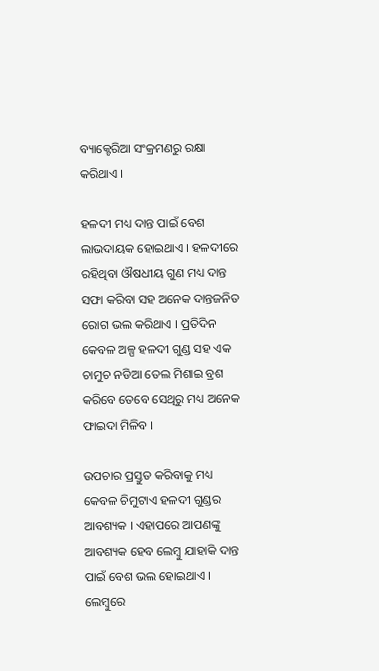ବ୍ୟାକ୍ଟେରିଆ ସଂକ୍ରମଣରୁ ରକ୍ଷା କରିଥାଏ ।

ହଳଦୀ ମଧ୍ୟ ଦାନ୍ତ ପାଇଁ ବେଶ ଲାଭଦାୟକ ହୋଇଥାଏ । ହଳଦୀରେ ରହିଥିବା ଔଷଧୀୟ ଗୁଣ ମଧ୍ୟ ଦାନ୍ତ ସଫା କରିବା ସହ ଅନେକ ଦାନ୍ତଜନିତ ରୋଗ ଭଲ କରିଥାଏ । ପ୍ରତିଦିନ କେବଳ ଅଳ୍ପ ହଳଦୀ ଗୁଣ୍ଡ ସହ ଏକ ଚାମୁଚ ନଡିଆ ତେଲ ମିଶାଇ ବ୍ରଶ କରିବେ ତେବେ ସେଥିରୁ ମଧ୍ୟ ଅନେକ ଫାଇଦା ମିଳିବ ।

ଉପଚାର ପ୍ରସ୍ତୁତ କରିବାକୁ ମଧ୍ୟ କେବଳ ଚିମୁଟାଏ ହଳଦୀ ଗୁଣ୍ଡର ଆବଶ୍ୟକ । ଏହାପରେ ଆପଣଙ୍କୁ ଆବଶ୍ୟକ ହେବ ଲେମ୍ବୁ ଯାହାକି ଦାନ୍ତ ପାଇଁ ବେଶ ଭଲ ହୋଇଥାଏ । ଲେମ୍ବୁରେ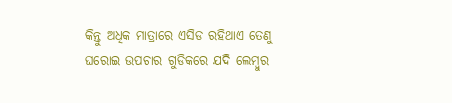କିନ୍ତୁ ଅଧିକ ମାତ୍ରାରେ ଏସିଡ ରହିଥାଏ ତେଣୁ ଘରୋଇ ଉପଚାର ଗୁଡିକରେ ଯଦି ଲେମ୍ବୁର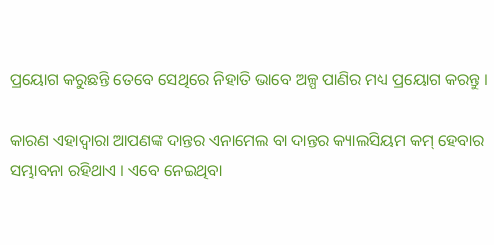ପ୍ରୟୋଗ କରୁଛନ୍ତି ତେବେ ସେଥିରେ ନିହାତି ଭାବେ ଅଳ୍ପ ପାଣିର ମଧ୍ୟ ପ୍ରୟୋଗ କରନ୍ତୁ ।

କାରଣ ଏହାଦ୍ବାରା ଆପଣଙ୍କ ଦାନ୍ତର ଏନାମେଲ ବା ଦାନ୍ତର କ୍ୟାଲସିୟମ କମ୍ ହେବାର ସମ୍ଭାବନା ରହିଥାଏ । ଏବେ ନେଇଥିବା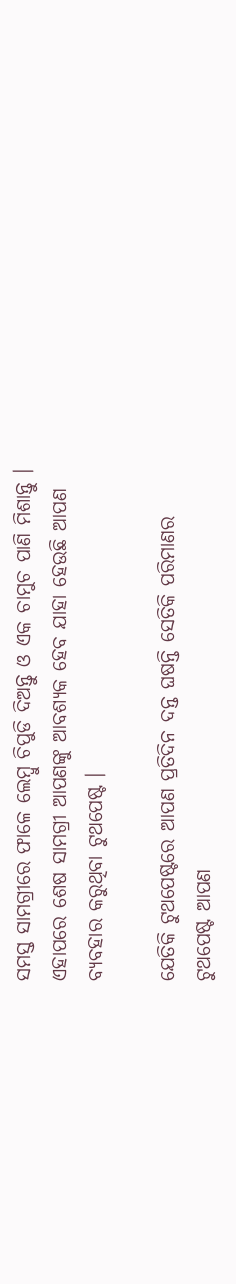ସମସ୍ତ ସାମଗ୍ରୀରେ ଫାଳେ ଲେମ୍ବୁ ଚିପୁଡି ଦିଅନ୍ତୁ ଓ ଏକ ଚାମୁଚ ପାଣି ମିଶାନ୍ତୁ । ଏହାପରେ ଶେଷ ସାମଗ୍ରୀ ଆପଣଙ୍କୁ ଆବଶ୍ୟକ ହେବ ଯାହା ହେଉଛି ଆପଣ ବ୍ୟବହାର କରୁଥିବା ଟୁଥପେଷ୍ଟ ।

ଯେତିକି ଟୁଥପେଷ୍ଟରେ ଆପଣ ପ୍ରତିଦିନ ଦନ୍ତ ଘଷନ୍ତି ସେତିକି ପରିମାଣର ଟୁଥପେଷ୍ଟ ଆପଣ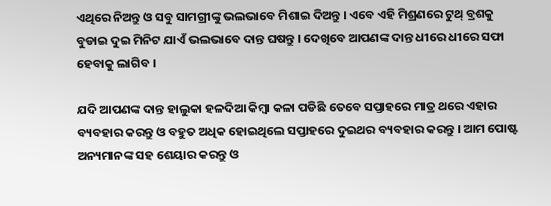ଏଥିରେ ନିଅନ୍ତୁ ଓ ସବୁ ସାମଗ୍ରୀଙ୍କୁ ଭଲଭାବେ ମିଶାଇ ଦିଅନ୍ତୁ । ଏବେ ଏହି ମିଶ୍ରଣରେ ଟୁଥ୍ ବ୍ରଶକୁ ବୁଡାଇ ଦୁଇ ମିନିଟ ଯାଏଁ ଭଲଭାବେ ଦାନ୍ତ ଘଷନ୍ତୁ । ଦେଖିବେ ଆପଣଙ୍କ ଦାନ୍ତ ଧୀରେ ଧୀରେ ସଫା ହେବାକୁ ଲାଗିବ ।

ଯଦି ଆପଣଙ୍କ ଦାନ୍ତ ହାଲୁକା ହଳଦିଆ କିମ୍ବା କଳା ପଡିଛି ତେବେ ସପ୍ତାହରେ ମାତ୍ର ଥରେ ଏହାର ବ୍ୟବହାର କରନ୍ତୁ ଓ ବହୁତ ଅଧିକ ହୋଇଥିଲେ ସପ୍ତାହରେ ଦୁଇଥର ବ୍ୟବହାର କରନ୍ତୁ । ଆମ ପୋଷ୍ଟ ଅନ୍ୟମାନଙ୍କ ସହ ଶେୟାର କରନ୍ତୁ ଓ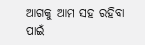ଆଗକୁ ଆମ ସହ ରହିବା ପାଇଁ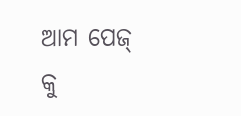ଆମ ପେଜ୍ କୁ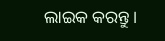ଲାଇକ କରନ୍ତୁ ।